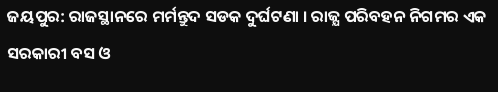ଜୟପୁର: ରାଜସ୍ଥାନରେ ମର୍ମନ୍ତୁଦ ସଡକ ଦୁର୍ଘଟଣା । ରାଜ୍ଯ ପରିବହନ ନିଗମର ଏକ ସରକାରୀ ବସ ଓ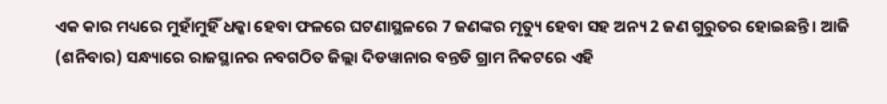ଏକ କାର ମଧ୍ୟରେ ମୁହାଁମୁହିଁ ଧକ୍କା ହେବା ଫଳରେ ଘଟଣାସ୍ଥଳରେ 7 ଜଣଙ୍କର ମୃତ୍ୟୁ ହେବା ସହ ଅନ୍ୟ 2 ଜଣ ଗୁରୁତର ହୋଇଛନ୍ତି । ଆଜି (ଶନିବାର) ସନ୍ଧ୍ୟାରେ ରାଜସ୍ଥାନର ନବଗଠିତ ଜିଲ୍ଲା ଦିଡୱାନାର ବନ୍ତଡି ଗ୍ରାମ ନିକଟରେ ଏହି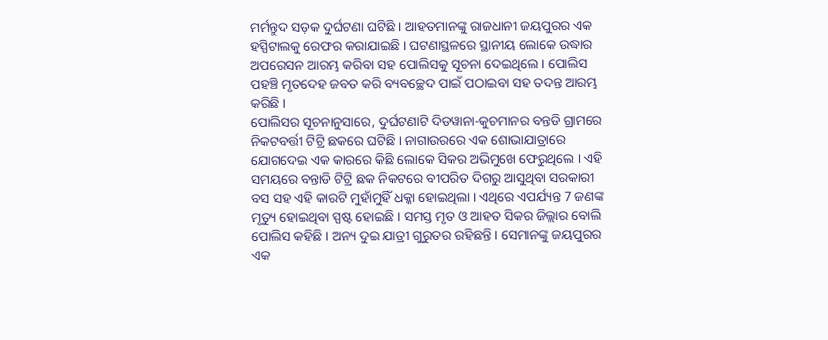ମର୍ମନ୍ତୁଦ ସଡ଼କ ଦୁର୍ଘଟଣା ଘଟିଛି । ଆହତମାନଙ୍କୁ ରାଜଧାନୀ ଜୟପୁରର ଏକ ହସ୍ପିଟାଲକୁ ରେଫର କରାଯାଇଛି । ଘଟଣାସ୍ଥଳରେ ସ୍ଥାନୀୟ ଲୋକେ ଉଦ୍ଧାର ଅପରେସନ ଆରମ୍ଭ କରିବା ସହ ପୋଲିସକୁ ସୂଚନା ଦେଇଥିଲେ । ପୋଲିସ ପହଞ୍ଚି ମୃତଦେହ ଜବତ କରି ବ୍ୟବଚ୍ଛେଦ ପାଇଁ ପଠାଇବା ସହ ତଦନ୍ତ ଆରମ୍ଭ କରିଛି ।
ପୋଲିସର ସୂଚନାନୁସାରେ, ଦୁର୍ଘଟଣାଟି ଦିଡୱାନା-କୁଚମାନର ବନ୍ତଡି ଗ୍ରାମରେ ନିକଟବର୍ତ୍ତୀ ଟିଟ୍ରି ଛକରେ ଘଟିଛି । ନାଗାଉରରେ ଏକ ଶୋଭାଯାତ୍ରାରେ ଯୋଗଦେଇ ଏକ କାରରେ କିଛି ଲୋକେ ସିକର ଅଭିମୁଖେ ଫେରୁଥିଲେ । ଏହି ସମୟରେ ବନ୍ତାଡି ଟିଟ୍ରି ଛକ ନିକଟରେ ବୀପରିତ ଦିଗରୁ ଆସୁଥିବା ସରକାରୀ ବସ ସହ ଏହି କାରଟି ମୁହାଁମୁହିଁ ଧକ୍କା ହୋଇଥିଲା । ଏଥିରେ ଏପର୍ଯ୍ୟନ୍ତ 7 ଜଣଙ୍କ ମୃତ୍ୟୁ ହୋଇଥିବା ସ୍ପଷ୍ଟ ହୋଇଛି । ସମସ୍ତ ମୃତ ଓ ଆହତ ସିକର ଜିଲ୍ଲାର ବୋଲି ପୋଲିସ କହିଛି । ଅନ୍ୟ ଦୁଇ ଯାତ୍ରୀ ଗୁରୁତର ରହିଛନ୍ତି । ସେମାନଙ୍କୁ ଜୟପୁରର ଏକ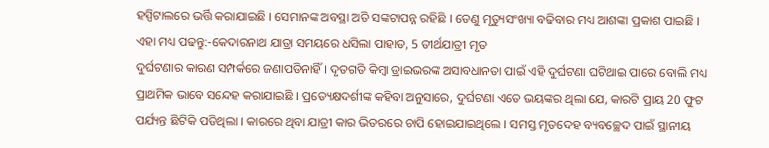ହସ୍ପିଟାଲରେ ଭର୍ତ୍ତି କରାଯାଇଛି । ସେମାନଙ୍କ ଅବସ୍ଥା ଅତି ସଙ୍କଟାପନ୍ନ ରହିଛି । ତେଣୁ ମୃତ୍ୟୁସଂଖ୍ୟା ବଢିବାର ମଧ୍ୟ ଆଶଙ୍କା ପ୍ରକାଶ ପାଇଛି ।
ଏହା ମଧ୍ୟ ପଢନ୍ତୁ:-କେଦାରନାଥ ଯାତ୍ରା ସମୟରେ ଧସିଲା ପାହାଡ, 5 ତୀର୍ଥଯାତ୍ରୀ ମୃତ
ଦୁର୍ଘଟଣାର କାରଣ ସମ୍ପର୍କରେ ଜଣାପଡିନାହିଁ । ଦୃତଗତି କିମ୍ବା ଡ୍ରାଇଭରଙ୍କ ଅସାବଧାନତା ପାଇଁ ଏହି ଦୁର୍ଘଟଣା ଘଟିଥାଇ ପାରେ ବୋଲି ମଧ୍ୟ ପ୍ରାଥମିକ ଭାବେ ସନ୍ଦେହ କରାଯାଇଛି । ପ୍ରତ୍ୟେକ୍ଷଦର୍ଶୀଙ୍କ କହିବା ଅନୁସାରେ, ଦୁର୍ଘଟଣା ଏତେ ଭୟଙ୍କର ଥିଲା ଯେ, କାରଟି ପ୍ରାୟ 20 ଫୁଟ ପର୍ଯ୍ୟନ୍ତ ଛିଟିକି ପଡିଥିଲା । କାରରେ ଥିବା ଯାତ୍ରୀ କାର ଭିତରରେ ଚାପି ହୋଇଯାଇଥିଲେ । ସମସ୍ତ ମୃତଦେହ ବ୍ୟବଚ୍ଛେଦ ପାଇଁ ସ୍ଥାନୀୟ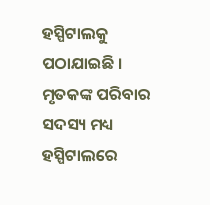ହସ୍ପିଟାଲକୁ ପଠାଯାଇଛି । ମୃତକଙ୍କ ପରିବାର ସଦସ୍ୟ ମଧ୍ୟ ହସ୍ପିଟାଲରେ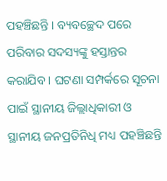ପହଞ୍ଚିଛନ୍ତି । ବ୍ୟବଚ୍ଛେଦ ପରେ ପରିବାର ସଦସ୍ୟଙ୍କୁ ହସ୍ତାନ୍ତର କରାଯିବ । ଘଟଣା ସମ୍ପର୍କରେ ସୂଚନା ପାଇଁ ସ୍ଥାନୀୟ ଜିଲ୍ଲାଧିକାରୀ ଓ ସ୍ଥାନୀୟ ଜନପ୍ରତିନିଧି ମଧ୍ୟ ପହଞ୍ଚିଛନ୍ତି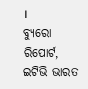।
ବ୍ୟୁରୋ ରିପୋର୍ଟ, ଇଟିଭି ଭାରତ